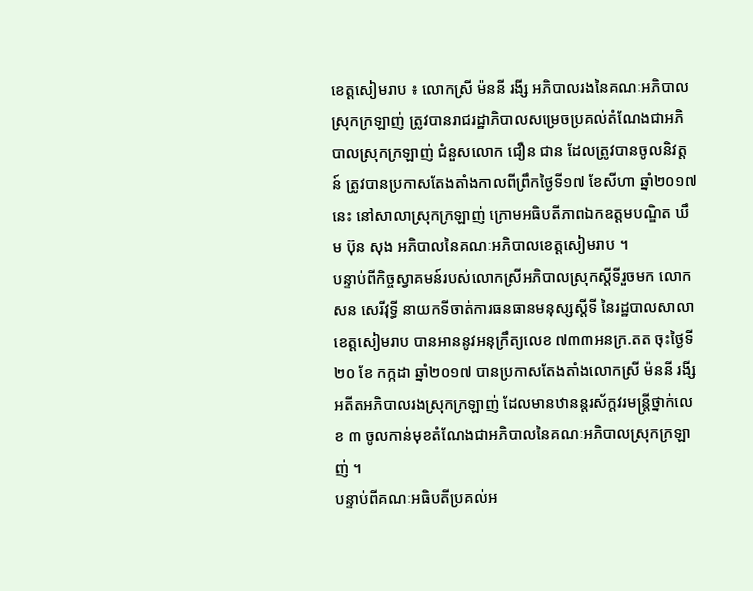ខេត្តសៀមរាប ៖ លោកស្រី ម៉ននី រងី្ស អភិបាលរងនៃគណៈអភិបាលស្រុកក្រឡាញ់ ត្រូវបានរាជរដ្ឋាភិបាលសម្រេចប្រគល់តំណែងជាអភិបាលស្រុកក្រឡាញ់ ជំនួសលោក ជឿន ជាន ដែលត្រូវបានចូលនិវត្តន៍ ត្រូវបានប្រកាសតែងតាំងកាលពីព្រឹកថ្ងៃទី១៧ ខែសីហា ឆ្នាំ២០១៧នេះ នៅសាលាស្រុកក្រឡាញ់ ក្រោមអធិបតីភាពឯកឧត្តមបណ្ឌិត ឃឹម ប៊ុន សុង អភិបាលនៃគណៈអភិបាលខេត្តសៀមរាប ។
បន្ទាប់ពីកិច្ចស្វាគមន៍របស់លោកស្រីអភិបាលស្រុកស្តីទីរួចមក លោក សន សេរីវុទ្ធី នាយកទីចាត់ការធនធានមនុស្សស្តីទី នៃរដ្ឋបាលសាលាខេត្តសៀមរាប បានអាននូវអនុក្រឹត្យលេខ ៧៣៣អនក្រ.តត ចុះថ្ងៃទី ២០ ខែ កក្កដា ឆ្នាំ២០១៧ បានប្រកាសតែងតាំងលោកស្រី ម៉ននី រងី្ស អតីតអភិបាលរងស្រុកក្រឡាញ់ ដែលមានឋានន្តរស័ក្តវរមន្ត្រីថ្នាក់លេខ ៣ ចូលកាន់មុខតំណែងជាអភិបាលនៃគណៈអភិបាលស្រុកក្រឡាញ់ ។
បន្ទាប់ពីគណៈអធិបតីប្រគល់អ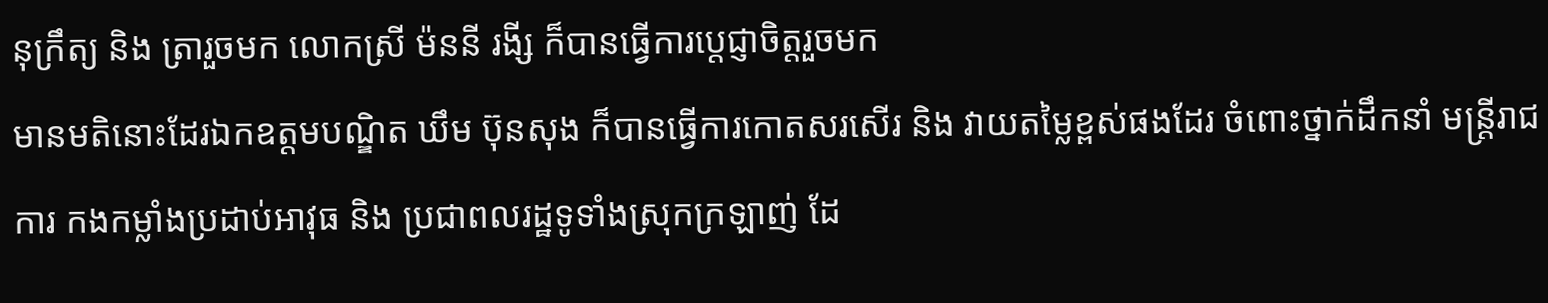នុក្រឹត្យ និង ត្រារួចមក លោកស្រី ម៉ននី រងី្ស ក៏បានធ្វើការប្តេជ្ញាចិត្តរួចមក
មានមតិនោះដែរឯកឧត្តមបណ្ឌិត ឃឹម ប៊ុនសុង ក៏បានធ្វើការកោតសរសើរ និង វាយតម្លៃខ្ពស់ផងដែរ ចំពោះថ្នាក់ដឹកនាំ មន្ត្រីរាជការ កងកម្លាំងប្រដាប់អាវុធ និង ប្រជាពលរដ្ឋទូទាំងស្រុកក្រឡាញ់ ដែ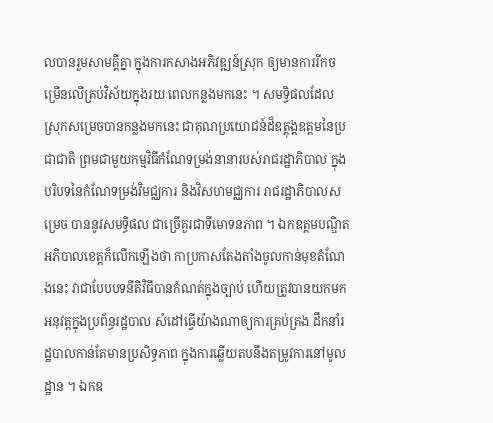លបានរួមសាមគ្គីគ្នា ក្នុងការកសាងអភិវឌ្ឍន៍ស្រុក ឲ្យមានការរីកចម្រើនលើគ្រប់វិស័យក្នុងរយៈពេលកន្លងមកនេះ ។ សមទ្ធិផលដែលស្រុកសម្រេចបានកន្លងមកនេះ ជាគុណប្រយោជន៍ដ៏ឧត្តុង្គឧត្តមនៃប្រជាជាតិ ព្រមជាមួយកម្មវិធីកំណែទម្រង់នានារបស់រាជរដ្ឋាភិបាល ក្នុងបរិបទនៃកំណែទម្រង់វិមជ្ឈការ និងវិសហមជ្ឈការ រាជរដ្ឋាភិបាលសម្រេច បាននូវសមទ្ធិផល ជាច្រើគួរជាទីមោទនភាព ។ ឯកឧត្តមបណ្ឌិតអភិបាលខេត្តក៏លើកឡើងថា កាប្រកាសតែងតាំងចូលកាន់មុខតំណែងនេះ វាជាបែបបទនីតិវិធីបានកំណត់ក្នុងច្បាប់ ហើយត្រូវបានយកមកអនុវត្តក្នុងប្រព័ន្ធរដ្ឋបាល សំដៅធ្វើយ៉ាងណាឲ្យការគ្រប់គ្រង ដឹកនាំរដ្ឋបាលកាន់តែមានប្រសិទ្ធភាព ក្នុងការឆ្លើយតបនឹងតម្រូវការនៅមូលដ្ឋាន ។ ឯកឧ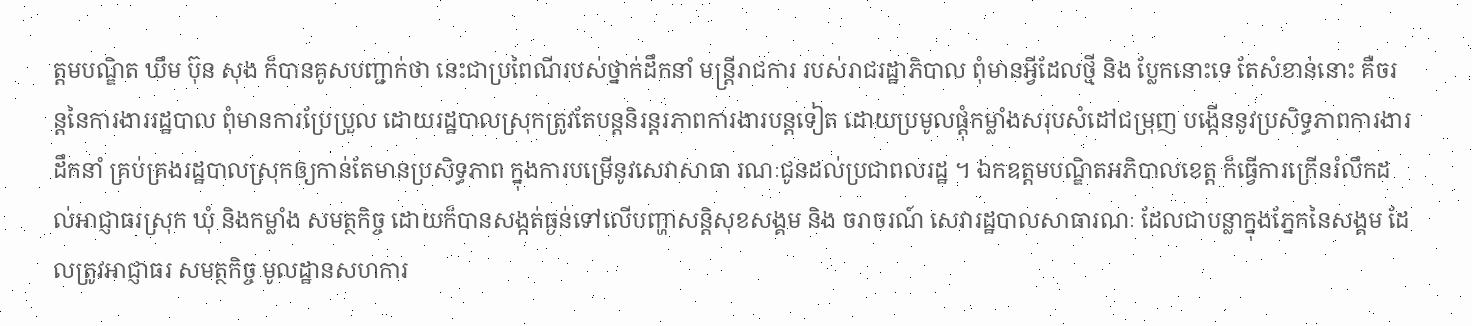ត្តមបណ្ឌិត ឃឹម ប៊ុន សុង ក៏បានគូសបញ្ជាក់ថា នេះជាប្រពៃណីរបស់ថ្នាក់ដឹកនាំ មន្ត្រីរាជការ របស់រាជរដ្ឋាភិបាល ពុំមានអ្វីដែលថ្មី និង ប្លែកនោះទេ តែសំខាន់នោះ គឺចរន្តនៃការងាររដ្ឋបាល ពុំមានការប្រែប្រួល ដោយរដ្ឋបាលស្រុកត្រូវតែបន្តនិរន្តរភាពការងារបន្តទៀត ដោយប្រមូលផ្តុំកម្លាំងសរុបសំដៅជម្រុញ បង្កើននូវប្រសិទ្ធភាពការងារដឹកនាំ គ្រប់គ្រងរដ្ឋបាលស្រុកឲ្យកាន់តែមានប្រសិទ្ធភាព ក្នុងការបម្រើនូវសេវាសាធា រណៈជូនដល់ប្រជាពលរដ្ឋ ។ ឯកឧត្តមបណ្ឌិតអភិបាលខេត្ត ក៏ធ្វើការក្រើនរំលឹកដល់អាជ្ញាធរស្រុក ឃុំ និងកម្លាំង សមត្ថកិច្ច ដោយក៏បានសង្កត់ធ្ងន់ទៅលើបញ្ហាសន្តិសុខសង្គម និង ចរាចរណ៍ សេវារដ្ឋបាលសាធារណៈ ដែលជាបន្លាក្នុងភ្នែកនៃសង្គម ដែលត្រូវអាជ្ញាធរ សមត្ថកិច្ច មូលដ្ឋានសហការ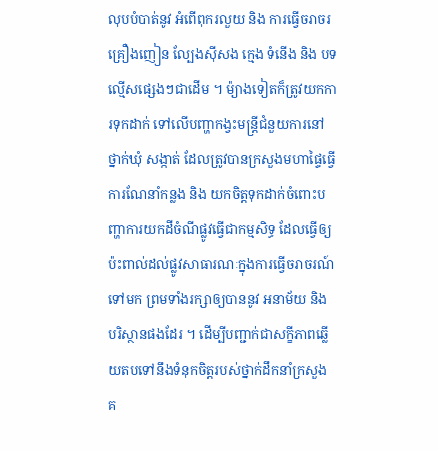លុបបំបាត់នូវ អំពើពុករលួយ និង ការធ្វើចរាចរគ្រឿងញៀន ល្បែងស៊ីសង ក្មេង ទំនើង និង បទល្មើសផ្សេងៗជាដើម ។ ម៉្យាងទៀតក៏ត្រូវយកការទុកដាក់ ទៅលើបញ្ហាកង្វះមន្ត្រីជំនួយការនៅថ្នាក់ឃុំ សង្កាត់ ដែលត្រូវបានក្រសួងមហាផ្ទៃធ្វើការណែនាំកន្លង និង យកចិត្តទុកដាក់ចំពោះបញ្ហាការយកដីចំណីផ្លូវធ្វើជាកម្មសិទ្ធ ដែលធ្វើឲ្យប៉ះពាល់ដល់ផ្លូវសាធារណៈក្នុងការធ្វើចរាចរណ៍ ទៅមក ព្រមទាំងរក្សាឲ្យបាននូវ អនាម័យ និង បរិស្ថានផងដែរ ។ ដើម្បីបញ្ជាក់ជាសក្ខីភាពឆ្លើយតបទៅនឹងទំនុកចិត្តរបស់ថ្នាក់ដឹកនាំក្រសួង គ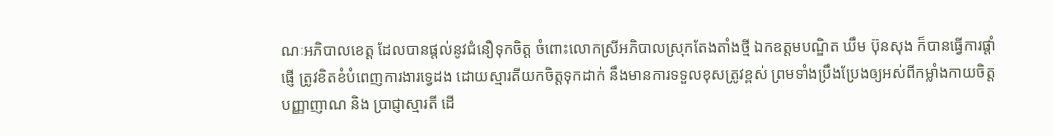ណៈអភិបាលខេត្ត ដែលបានផ្តល់នូវជំនឿទុកចិត្ត ចំពោះលោកស្រីអភិបាលស្រុកតែងតាំងថ្មី ឯកឧត្តមបណ្ឌិត ឃឹម ប៊ុនសុង ក៏បានធ្វើការផ្តាំផ្ញើ ត្រូវខិតខំបំពេញការងារទ្វេដង ដោយស្មារតីយកចិត្តទុកដាក់ នឹងមានការទទួលខុសត្រូវខ្ពស់ ព្រមទាំងប្រឹងប្រែងឲ្យអស់ពីកម្លាំងកាយចិត្ត បញ្ញាញាណ និង ប្រាជ្ញាស្មារតី ដើ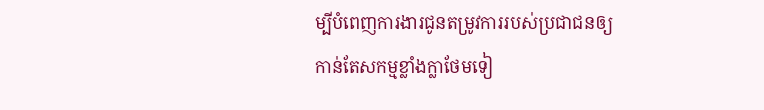ម្បីបំពេញការងារជូនតម្រូវការរបស់ប្រជាជនឲ្យកាន់តែសកម្មខ្លាំងក្លាថែមទៀ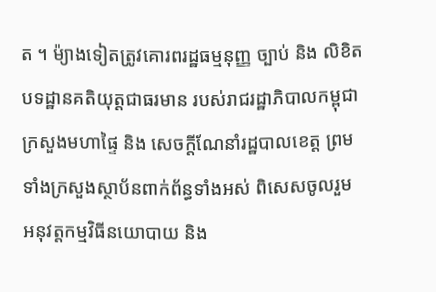ត ។ ម៉្យាងទៀតត្រូវគោរពរដ្ឋធម្មនុញ្ញ ច្បាប់ និង លិខិតបទដ្ឋានគតិយុត្តជាធរមាន របស់រាជរដ្ឋាភិបាលកម្ពុជា ក្រសួងមហាផ្ទៃ និង សេចក្តីណែនាំរដ្ឋបាលខេត្ត ព្រមទាំងក្រសួងស្ថាប័នពាក់ព័ន្ធទាំងអស់ ពិសេសចូលរួម អនុវត្តកម្មវិធីនយោបាយ និង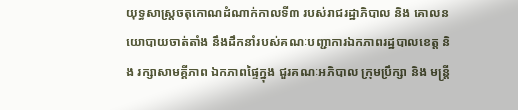យុទ្ធសាស្ត្រចតុកោណដំណាក់កាលទី៣ របស់រាជរដ្ឋាភិបាល និង គោលនយោបាយចាត់តាំង នឹងដឹកនាំរបស់គណៈបញ្ជាការឯកភាពរដ្ឋបាលខេត្ត និង រក្សាសាមគ្គីភាព ឯកភាពផ្ទៃក្នុង ជួរគណៈអភិបាល ក្រុមប្រឹក្សា និង មន្ត្រី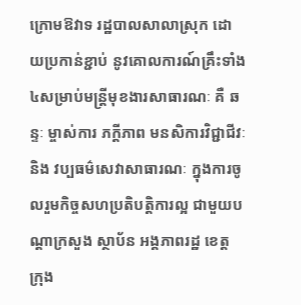ក្រោមឱវាទ រដ្ឋបាលសាលាស្រុក ដោយប្រកាន់ខ្ជាប់ នូវគោលការណ៍គ្រឹះទាំង៤សម្រាប់មន្ត្រីមុខងារសាធារណៈ គឺ ឆន្ទៈ ម្ចាស់ការ ភក្ដីភាព មនសិការវិជ្ជាជីវៈ និង វប្បធម៌សេវាសាធារណៈ ក្នុងការចូលរួមកិច្ចសហប្រតិបត្តិការល្អ ជាមួយបណ្តាក្រសួង ស្ថាប័ន អង្គភាពរដ្ឋ ខេត្ត ក្រុង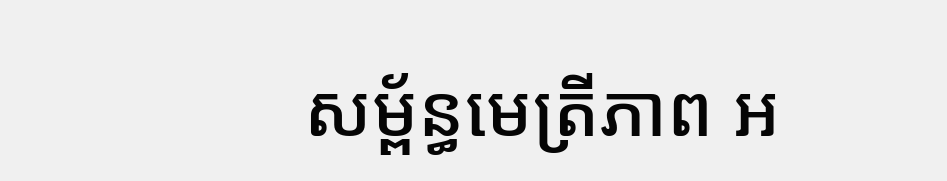សម្ព័ន្ធមេត្រីភាព អ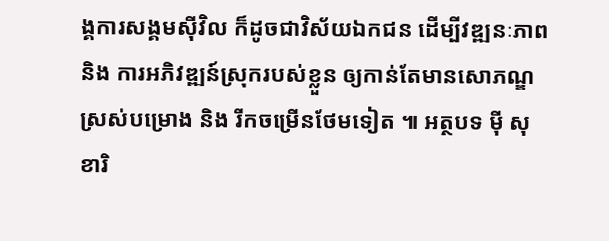ង្គការសង្គមស៊ីវិល ក៏ដូចជាវិស័យឯកជន ដើម្បីវឌ្ឍនៈភាព និង ការអភិវឌ្ឍន៍ស្រុករបស់ខ្លួន ឲ្យកាន់តែមានសោភណ្ឌស្រស់បម្រោង និង រីកចម្រើនថែមទៀត ៕ អត្ថបទ ម៉ី សុខារិ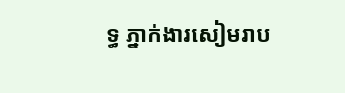ទ្ធ ភ្នាក់ងារសៀមរាប